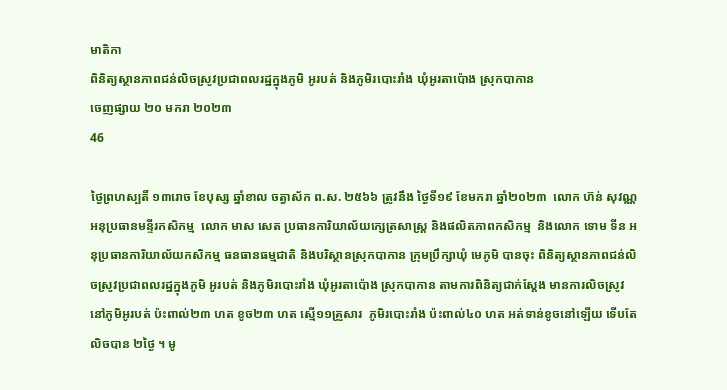មាតិកា
ពិនិត្យស្ថានភាពជន់លិចស្រូវប្រជាពលរដ្ឋក្នុងភូមិ អូរបត់ និងភូមិរបោះរាំង ឃុំអូរតាប៉ោង ស្រុកបាកាន
ចេញផ្សាយ ២០ មករា ២០២៣
46

ថ្ងៃព្រហស្បតិ៍ ១៣រោច ខែបុស្ស ឆ្នាំខាល ចត្វាស័ក ព.ស. ២៥៦៦ ត្រូវនឹង ថ្ងៃទី១៩ ខែមករា ឆ្នាំ២០២៣  លោក ហ៊ន់ សុវណ្ណ អនុប្រធានមន្ទីរកសិកម្ម  លោក មាស សេត ប្រធានការិយាល័យក្សេត្រសាស្ត្រ និងផលិតភាពកសិកម្ម  និងលោក ទោម ទីន អនុប្រធានការិយាល័យកសិកម្ម ធនធានធម្មជាតិ និងបរិស្ថានស្រុកបាកាន ក្រុមប្រឹក្សាឃុំ មេភូមិ បានចុះ ពិនិត្យស្ថានភាពជន់លិចស្រូវប្រជាពលរដ្ឋក្នុងភូមិ អូរបត់ និងភូមិរបោះរាំង ឃុំអូរតាប៉ោង ស្រុកបាកាន តាមការពិនិត្យជាក់ស្តែង មានការលិចស្រូវ នៅភូមិអូរបត់ ប៉ះពាល់២៣ ហត ខូច២៣ ហត ស្មើ១១គ្រួសារ  ភូមិរបោះរាំង ប៉ះពាល់៤០ ហត អត់ទាន់ខូចនៅឡើយ ទើបតែលិចបាន ២ថ្ងៃ ។ មូ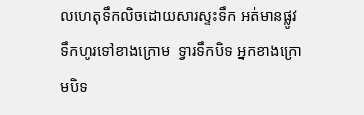លហេតុទឹកលិចដោយសារស្ទះទឹក អត់មានផ្លូវទឹកហូរទៅខាងក្រោម  ទ្វារទឹកបិទ អ្នកខាងក្រោមបិទ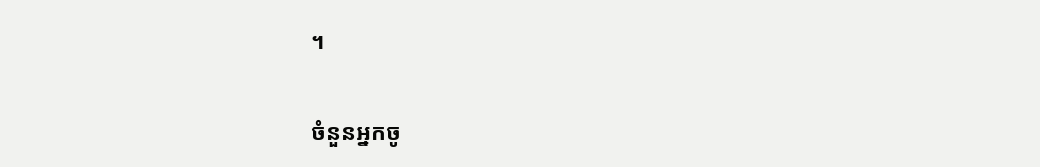។

ចំនួនអ្នកចូ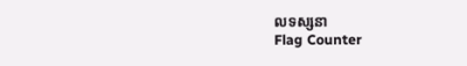លទស្សនា
Flag Counter